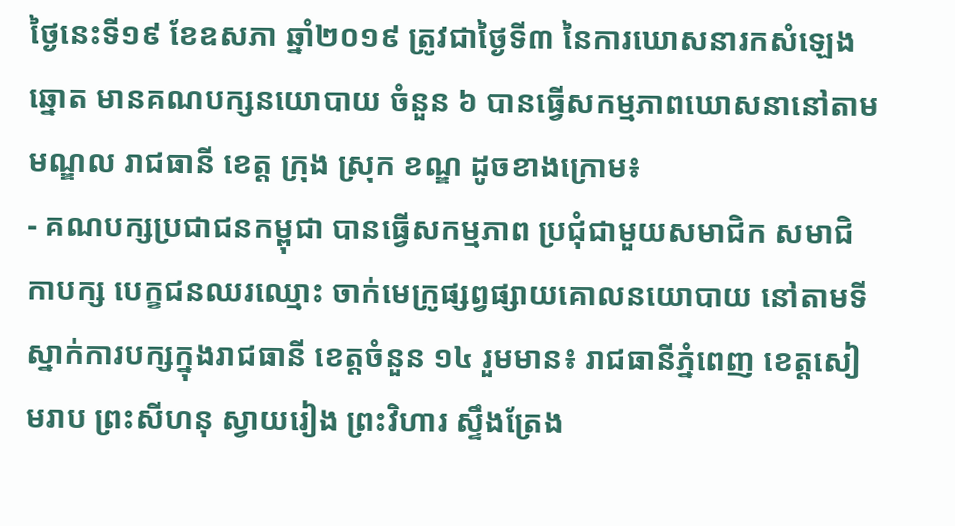ថ្ងៃនេះទី១៩ ខែឧសភា ឆ្នាំ២០១៩ ត្រូវជាថ្ងៃទី៣ នៃការឃោសនារកសំឡេងឆ្នោត មានគណបក្សនយោបាយ ចំនួន ៦ បានធ្វើសកម្មភាពឃោសនានៅតាមមណ្ឌល រាជធានី ខេត្ត ក្រុង ស្រុក ខណ្ឌ ដូចខាងក្រោម៖
- គណបក្សប្រជាជនកម្ពុជា បានធ្វើសកម្មភាព ប្រជុំជាមួយសមាជិក សមាជិកាបក្ស បេក្ខជនឈរឈ្មោះ ចាក់មេក្រូផ្សព្វផ្សាយគោលនយោបាយ នៅតាមទីស្នាក់ការបក្សក្នុងរាជធានី ខេត្តចំនួន ១៤ រួមមាន៖ រាជធានីភ្នំពេញ ខេត្តសៀមរាប ព្រះសីហនុ ស្វាយរៀង ព្រះវិហារ ស្ទឹងត្រែង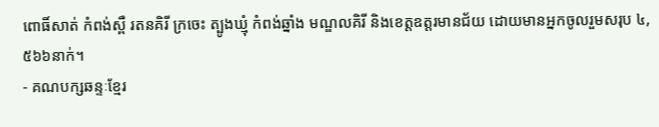ពោធិ៍សាត់ កំពង់ស្ពឺ រតនគិរី ក្រចេះ ត្បូងឃ្មុំ កំពង់ឆ្នាំង មណ្ឌលគិរី និងខេត្តឧត្តរមានជ័យ ដោយមានអ្នកចូលរួមសរុប ៤,៥៦៦នាក់។
- គណបក្សឆន្ទៈខ្មែរ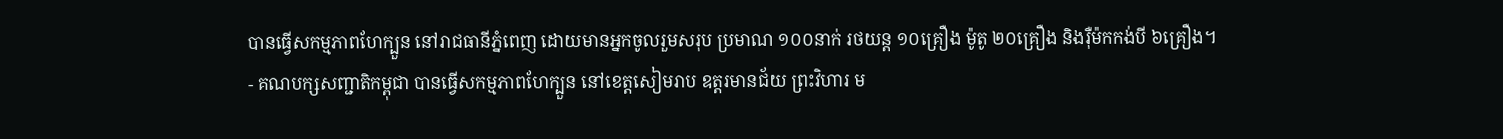បានធ្វើសកម្មភាពហែក្បួន នៅរាជធានីភ្នំពេញ ដោយមានអ្នកចូលរួមសរុប ប្រមាណ ១០០នាក់ រថយន្ត ១០គ្រឿង ម៉ូតូ ២០គ្រឿង និងរ៉ឺម៉កកង់បី ៦គ្រឿង។
- គណបក្សសញ្ជាតិកម្ពុជា បានធ្វើសកម្មភាពហែក្បួន នៅខេត្តសៀមរាប ឧត្តរមានជ័យ ព្រះវិហារ ម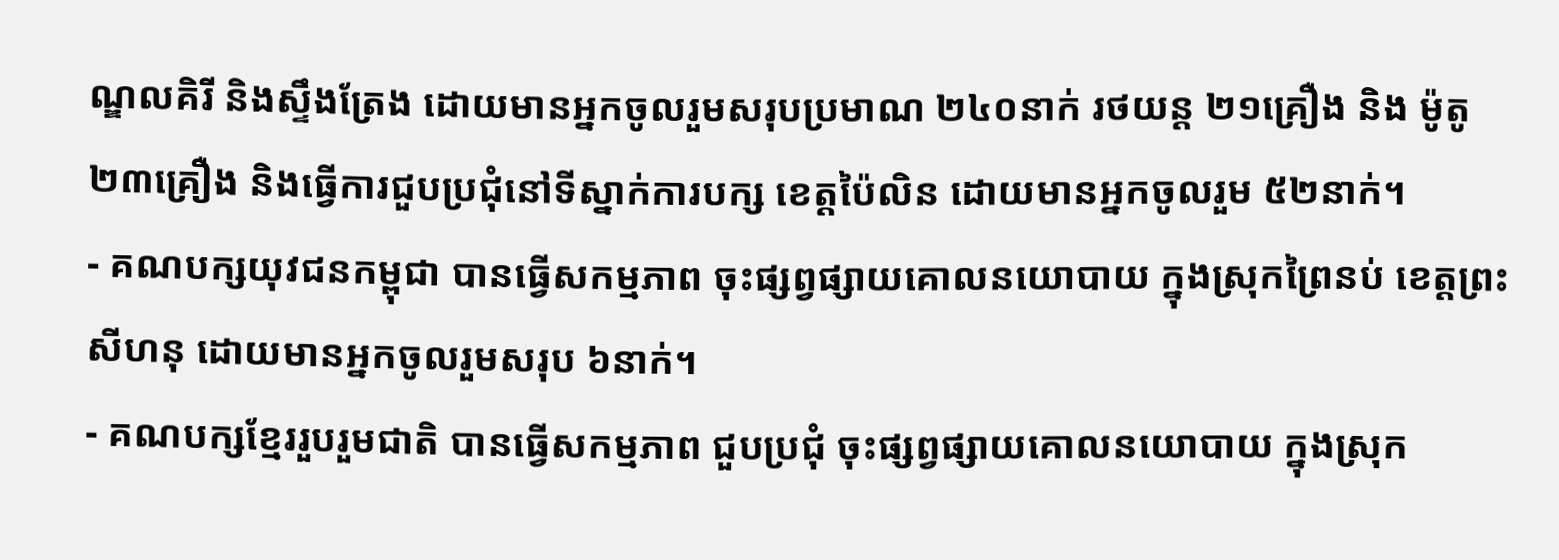ណ្ឌលគិរី និងស្ទឹងត្រែង ដោយមានអ្នកចូលរួមសរុបប្រមាណ ២៤០នាក់ រថយន្ត ២១គ្រឿង និង ម៉ូតូ ២៣គ្រឿង និងធ្វើការជួបប្រជុំនៅទីស្នាក់ការបក្ស ខេត្តប៉ៃលិន ដោយមានអ្នកចូលរួម ៥២នាក់។
- គណបក្សយុវជនកម្ពុជា បានធ្វើសកម្មភាព ចុះផ្សព្វផ្សាយគោលនយោបាយ ក្នុងស្រុកព្រៃនប់ ខេត្តព្រះសីហនុ ដោយមានអ្នកចូលរួមសរុប ៦នាក់។
- គណបក្សខ្មែររួបរួមជាតិ បានធ្វើសកម្មភាព ជួបប្រជុំ ចុះផ្សព្វផ្សាយគោលនយោបាយ ក្នុងស្រុក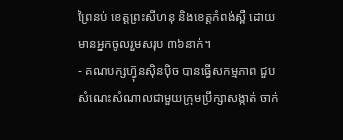ព្រៃនប់ ខេត្តព្រះសីហនុ និងខេត្តកំពង់ស្ពឺ ដោយមានអ្នកចូលរួមសរុប ៣៦នាក់។
- គណបក្សហ៊្វុនស៊ិនប៉ិច បានធ្វើសកម្មភាព ជួបសំណេះសំណាលជាមួយក្រុមប្រឹក្សាសង្កាត់ ចាក់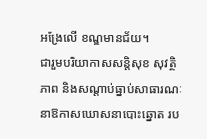អង្រែលើ ខណ្ឌមានជ័យ។
ជារួមបរិយាកាសសន្តិសុខ សុវត្ថិភាព និងសណ្តាប់ធ្នាប់សាធារណៈ នាឱកាសឃោសនាបោះឆ្នោត រប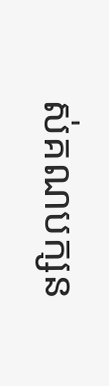ស់គណបក្សន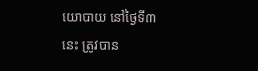យោបាយ នៅថ្ងៃទី៣ នេះ ត្រូវបាន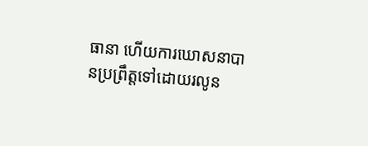ធានា ហើយការឃោសនាបានប្រព្រឹត្តទៅដោយរលូន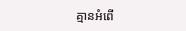គ្មានអំពើ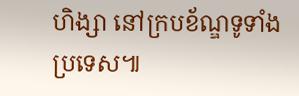ហិង្សា នៅក្របខ័ណ្ឌទូទាំងប្រទេស៕